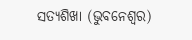ସତ୍ୟଶିଖା (ଭୁବନେଶ୍ୱର)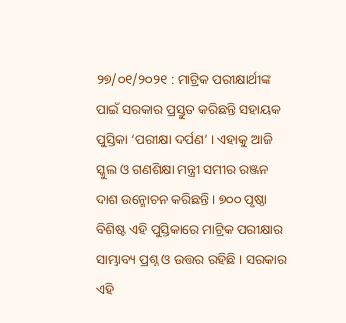୨୭/୦୧/୨୦୨୧ : ମାଟ୍ରିକ ପରୀକ୍ଷାର୍ଥୀଙ୍କ ପାଇଁ ସରକାର ପ୍ରସ୍ତୁତ କରିଛନ୍ତି ସହାୟକ ପୁସ୍ତିକା ‘ପରୀକ୍ଷା ଦର୍ପଣ’ । ଏହାକୁ ଆଜି ସ୍କୁଲ ଓ ଗଣଶିକ୍ଷା ମନ୍ତ୍ରୀ ସମୀର ରଞ୍ଜନ ଦାଶ ଉନ୍ମୋଚନ କରିଛନ୍ତି । ୭୦୦ ପୃଷ୍ଠା ବିଶିଷ୍ଟ ଏହି ପୁସ୍ତିକାରେ ମାଟ୍ରିକ ପରୀକ୍ଷାର ସାମ୍ଭାବ୍ୟ ପ୍ରଶ୍ନ ଓ ଉତ୍ତର ରହିଛି । ସରକାର ଏହି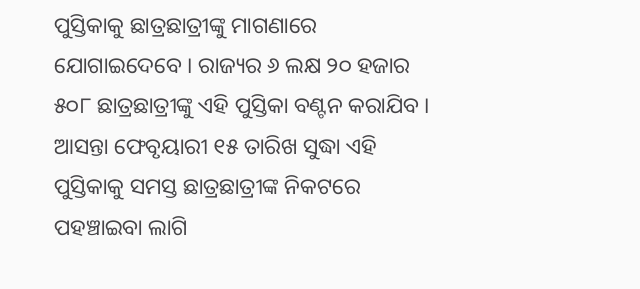ପୁସ୍ତିକାକୁ ଛାତ୍ରଛାତ୍ରୀଙ୍କୁ ମାଗଣାରେ ଯୋଗାଇଦେବେ । ରାଜ୍ୟର ୬ ଲକ୍ଷ ୨୦ ହଜାର ୫୦୮ ଛାତ୍ରଛାତ୍ରୀଙ୍କୁ ଏହି ପୁସ୍ତିକା ବଣ୍ଟନ କରାଯିବ । ଆସନ୍ତା ଫେବୃୟାରୀ ୧୫ ତାରିଖ ସୁଦ୍ଧା ଏହି ପୁସ୍ତିକାକୁ ସମସ୍ତ ଛାତ୍ରଛାତ୍ରୀଙ୍କ ନିକଟରେ ପହଞ୍ଚାଇବା ଲାଗି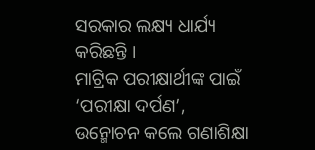ସରକାର ଲକ୍ଷ୍ୟ ଧାର୍ଯ୍ୟ କରିଛନ୍ତି ।
ମାଟ୍ରିକ ପରୀକ୍ଷାର୍ଥୀଙ୍କ ପାଇଁ ‘ପରୀକ୍ଷା ଦର୍ପଣ’, ଉନ୍ମୋଚନ କଲେ ଗଣାଶିକ୍ଷା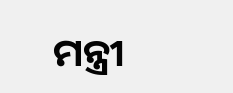ମନ୍ତ୍ରୀ